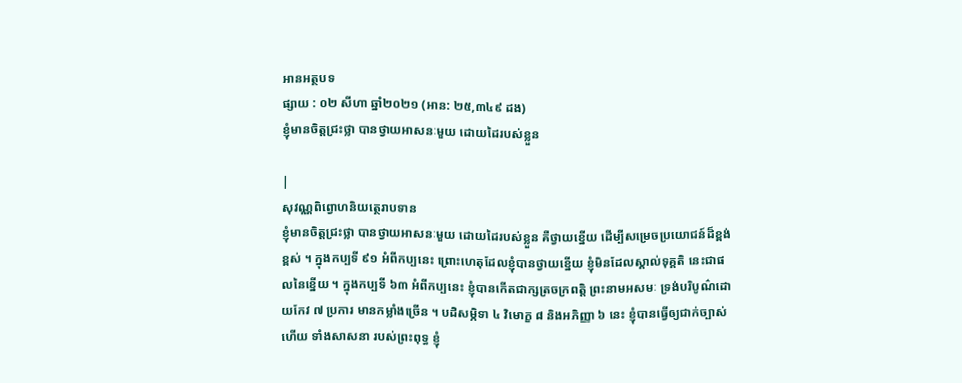អានអត្ថបទ
ផ្សាយ : ០២ សីហា ឆ្នាំ២០២១ (អាន: ២៥,៣៤៩ ដង)
ខ្ញុំមានចិត្តជ្រះថ្លា បានថ្វាយអាសនៈមួយ ដោយដៃរបស់ខ្លួន

|
សុវណ្ណពិព្វោហនិយត្ថេរាបទាន
ខ្ញុំមានចិត្តជ្រះថ្លា បានថ្វាយអាសនៈមួយ ដោយដៃរបស់ខ្លួន គឺថ្វាយខ្នើយ ដើម្បីសម្រេចប្រយោជន៍ដ៏ខ្ពង់ខ្ពស់ ។ ក្នុងកប្បទី ៩១ អំពីកប្បនេះ ព្រោះហេតុដែលខ្ញុំបានថ្វាយខ្នើយ ខ្ញុំមិនដែលស្គាល់ទុគ្គតិ នេះជាផលនៃខ្នើយ ។ ក្នុងកប្បទី ៦៣ អំពីកប្បនេះ ខ្ញុំបានកើតជាក្សត្រចក្រពត្តិ ព្រះនាមអសមៈ ទ្រង់បរិបូណ៌ដោយកែវ ៧ ប្រការ មានកម្លាំងច្រើន ។ បដិសម្ភិទា ៤ វិមោក្ខ ៨ និងអភិញ្ញា ៦ នេះ ខ្ញុំបានធ្វើឲ្យជាក់ច្បាស់ហើយ ទាំងសាសនា របស់ព្រះពុទ្ធ ខ្ញុំ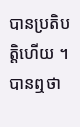បានប្រតិបត្តិហើយ ។ បានឮថា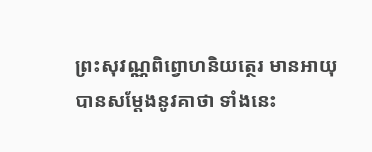ព្រះសុវណ្ណពិព្វោហនិយត្ថេរ មានអាយុ បានសម្តែងនូវគាថា ទាំងនេះ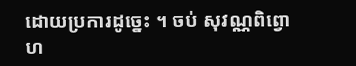ដោយប្រការដូច្នេះ ។ ចប់ សុវណ្ណពិព្វោហ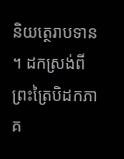និយត្ថេរាបទាន ។ ដកស្រង់ពីព្រះត្រៃបិដកភាគ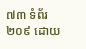៧៣ ទំព័រ២០៩ ដោយ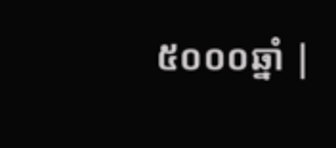៥០០០ឆ្នាំ |